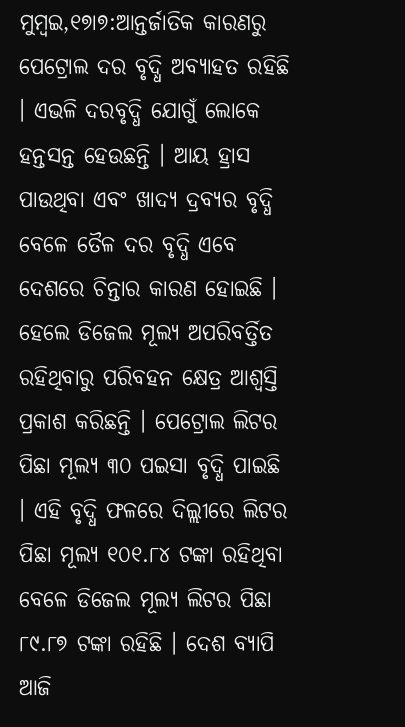ମୁମ୍ବଇ,୧୭ା୭:ଆନ୍ତର୍ଜାତିକ କାରଣରୁ ପେଟ୍ରୋଲ ଦର ବୃଦ୍ଧି ଅବ୍ୟାହତ ରହିଛି । ଏଭଳି ଦରବୃଦ୍ଧି ଯୋଗୁଁ ଲୋକେ ହନ୍ତସନ୍ତ ହେଉଛନ୍ତି । ଆୟ ହ୍ରାସ ପାଉଥିବା ଏବଂ ଖାଦ୍ୟ ଦ୍ରବ୍ୟର ବୃଦ୍ଧି ବେଳେ ତୈଳ ଦର ବୃଦ୍ଧି ଏବେ ଦେଶରେ ଚିନ୍ତାର କାରଣ ହୋଇଛି । ହେଲେ ଡିଜେଲ ମୂଲ୍ୟ ଅପରିବର୍ତ୍ତିତ ରହିଥିବାରୁ ପରିବହନ କ୍ଷେତ୍ର ଆଶ୍ୱସ୍ତି ପ୍ରକାଶ କରିଛନ୍ତି । ପେଟ୍ରୋଲ ଲିଟର ପିଛା ମୂଲ୍ୟ ୩୦ ପଇସା ବୃଦ୍ଧି ପାଇଛି । ଏହି ବୃଦ୍ଧି ଫଳରେ ଦିଲ୍ଲୀରେ ଲିଟର ପିଛା ମୂଲ୍ୟ ୧୦୧.୮୪ ଟଙ୍କା ରହିଥିବା ବେଳେ ଡିଜେଲ ମୂଲ୍ୟ ଲିଟର ପିଛା ୮୯.୮୭ ଟଙ୍କା ରହିଛି । ଦେଶ ବ୍ୟାପି ଆଜି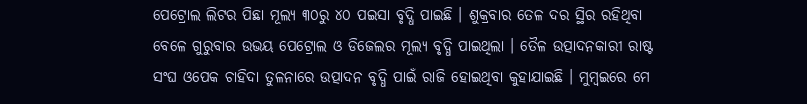ପେଟ୍ରୋଲ ଲିଟର ପିଛା ମୂଲ୍ୟ ୩୦ରୁ ୪୦ ପଇସା ବୃଦ୍ଧି ପାଇଛି । ଶୁକ୍ରବାର ତେଳ ଦର ସ୍ଥିର ରହିଥିବା ବେଳେ ଗୁରୁବାର ଉଭୟ ପେଟ୍ରୋଲ ଓ ଡିଜେଲର ମୂଲ୍ୟ ବୃଦ୍ଧି ପାଇଥିଲା । ତୈଳ ଉତ୍ପାଦନକାରୀ ରାଷ୍ଟ ସଂଘ ଓପେକ ଚାହିଦା ତୁଳନାରେ ଉତ୍ପାଦନ ବୃଦ୍ଧି ପାଇଁ ରାଜି ହୋଇଥିବା କୁହାଯାଇଛି । ମୁମ୍ବଇରେ ମେ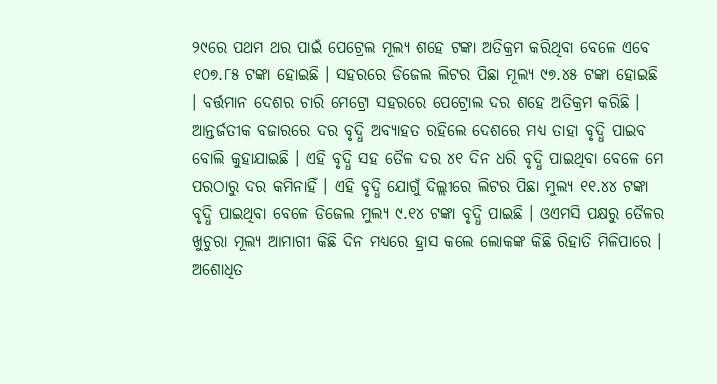୨୯ରେ ପଥମ ଥର ପାଇଁ ପେଟ୍ରେଲ ମୂଲ୍ୟ ଶହେ ଟଙ୍କା ଅତିକ୍ରମ କରିଥିବା ବେଳେ ଏବେ ୧୦୭.୮୫ ଟଙ୍କା ହୋଇଛି । ସହରରେ ଡିଜେଲ ଲିଟର ପିଛା ମୂଲ୍ୟ ୯୭.୪୫ ଟଙ୍କା ହୋଇଛି । ବର୍ତ୍ତମାନ ଦେଶର ଚାରି ମେଟ୍ରୋ ସହରରେ ପେଟ୍ରୋଲ ଦର ଶହେ ଅତିକ୍ରମ କରିଛି । ଆନ୍ତର୍ଜତୀକ ବଜାରରେ ଦର ବୃଦ୍ଧି ଅବ୍ୟାହତ ରହିଲେ ଦେଶରେ ମଧ୍ୟ ତାହା ବୃଦ୍ଧି ପାଇବ ବୋଲି କୁହାଯାଇଛି । ଏହି ବୃଦ୍ଧି ସହ ତୈଳ ଦର ୪୧ ଦିନ ଧରି ବୃଦ୍ଧି ପାଇଥିବା ବେଳେ ମେ ପରଠାରୁ ଦର କମିନାହିଁ । ଏହି ବୃଦ୍ଧି ଯୋଗୁଁ ଦିଲ୍ଲୀରେ ଲିଟର ପିଛା ମୁଲ୍ୟ ୧୧.୪୪ ଟଙ୍କା ବୃଦ୍ଧି ପାଇଥିବା ବେଳେ ଡିଜେଲ ମୁଲ୍ୟ ୯.୧୪ ଟଙ୍କା ବୃଦ୍ଧି ପାଇଛି । ଓଏମସି ପକ୍ଷରୁ ତୈଳର ଖୁଚୁରା ମୂଲ୍ୟ ଆମାଗୀ କିଛି ଦିନ ମଧ୍ୟରେ ହ୍ରାସ କଲେ ଲୋକଙ୍କ କିଛି ରିହାତି ମିଳିପାରେ । ଅଶୋଧିତ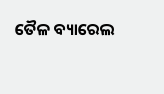ତୈଳ ବ୍ୟାରେଲ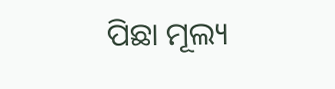ପିଛା ମୂଲ୍ୟ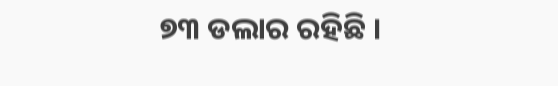୭୩ ଡଲାର ରହିଛି ।